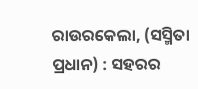ରାଉରକେଲା, (ସସ୍ମିତା ପ୍ରଧାନ) : ସହରର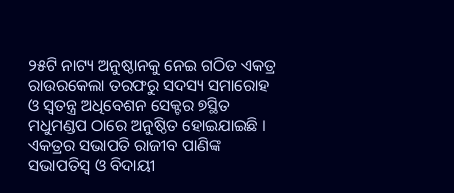୨୫ଟି ନାଟ୍ୟ ଅନୁଷ୍ଠାନକୁ ନେଇ ଗଠିତ ଏକତ୍ର ରାଉରକେଲା ତରଫରୁ ସଦସ୍ୟ ସମାରୋହ ଓ ସ୍ୱତନ୍ତ୍ର ଅଧିବେଶନ ସେକ୍ଟର ୭ସ୍ଥିତ ମଧୁମଣ୍ଡପ ଠାରେ ଅନୁଷ୍ଠିତ ହୋଇଯାଇଛି । ଏକତ୍ରର ସଭାପତି ରାଜୀବ ପାଣିଙ୍କ ସଭାପତିସ୍ୱ ଓ ବିଦାୟୀ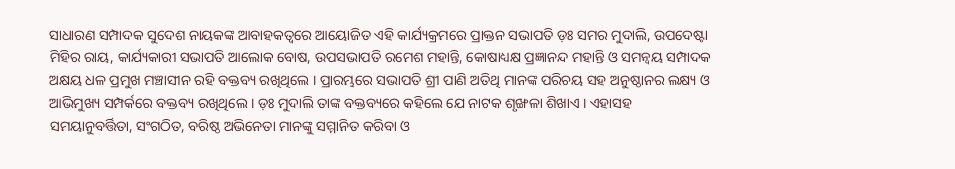ସାଧାରଣ ସମ୍ପାଦକ ସୁଦେଶ ନାୟକଙ୍କ ଆବାହକତ୍ୱରେ ଆୟୋଜିତ ଏହି କାର୍ଯ୍ୟକ୍ରମରେ ପ୍ରାକ୍ତନ ସଭାପତି ଡ଼ଃ ସମର ମୁଦାଲି, ଉପଦେଷ୍ଟା ମିହିର ରାୟ, କାର୍ଯ୍ୟକାରୀ ସଭାପତି ଆଲୋକ ବୋଷ, ଉପସଭାପତି ରମେଶ ମହାନ୍ତି, କୋଷାଧ୍ୟକ୍ଷ ପ୍ରଜ୍ଞାନନ୍ଦ ମହାନ୍ତି ଓ ସମନ୍ୱୟ ସମ୍ପାଦକ ଅକ୍ଷୟ ଧଳ ପ୍ରମୁଖ ମଞ୍ଚାସୀନ ରହି ବକ୍ତବ୍ୟ ରଖିଥିଲେ । ପ୍ରାରମ୍ଭରେ ସଭାପତି ଶ୍ରୀ ପାଣି ଅତିଥି ମାନଙ୍କ ପରିଚୟ ସହ ଅନୁଷ୍ଠାନର ଲକ୍ଷ୍ୟ ଓ ଆଭିମୁଖ୍ୟ ସମ୍ପର୍କରେ ବକ୍ତବ୍ୟ ରଖିଥିଲେ । ଡ଼ଃ ମୁଦାଲି ତାଙ୍କ ବକ୍ତବ୍ୟରେ କହିଲେ ଯେ ନାଟକ ଶୃଙ୍ଖଳା ଶିଖାଏ । ଏହାସହ ସମୟାନୁବର୍ତ୍ତିତା, ସଂଗଠିତ, ବରିଷ୍ଠ ଅଭିନେତା ମାନଙ୍କୁ ସମ୍ମାନିତ କରିବା ଓ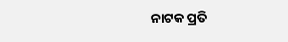ନାଟକ ପ୍ରତି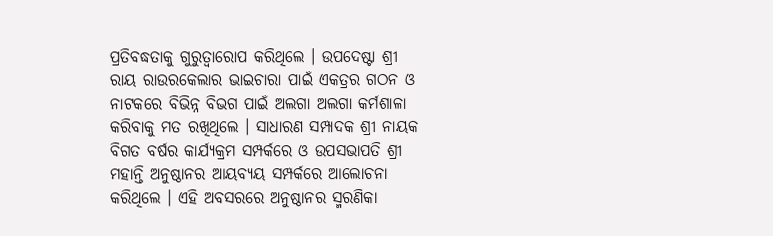ପ୍ରତିବଦ୍ଧତାକୁ ଗୁରୁତ୍ୱାରୋପ କରିଥିଲେ । ଉପଦେଷ୍ଟା ଶ୍ରୀ ରାୟ ରାଉରକେଲାର ଭାଇଚାରା ପାଇଁ ଏକତ୍ରର ଗଠନ ଓ ନାଟକରେ ବିଭିନ୍ନ ବିଭଗ ପାଇଁ ଅଲଗା ଅଲଗା କର୍ମଶାଳା କରିବାକୁ ମତ ରଖିଥିଲେ । ସାଧାରଣ ସମ୍ପାଦକ ଶ୍ରୀ ନାୟକ ବିଗତ ବର୍ଷର କାର୍ଯ୍ୟକ୍ରମ ସମ୍ପର୍କରେ ଓ ଉପସଭାପତି ଶ୍ରୀ ମହାନ୍ତି ଅନୁଷ୍ଠାନର ଆୟବ୍ୟୟ ସମ୍ପର୍କରେ ଆଲୋଚନା କରିଥିଲେ । ଏହି ଅବସରରେ ଅନୁଷ୍ଠାନର ସ୍ମରଣିକା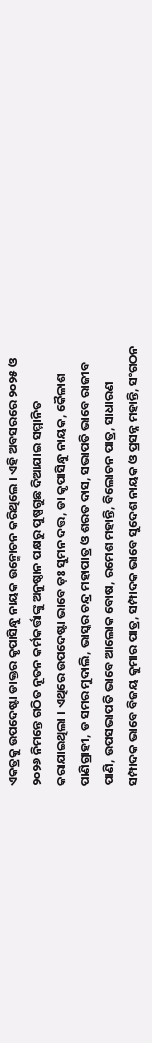ଏକତ୍ରକୁ ଉପଦେଷ୍ଟା ଡାକ୍ତର କୃପାସିନ୍ଧୁ ନାୟକ ଉନ୍ମୋଚନ କରିଥିଲେ । ଏହି ଅବସରରେ ୨୦୨୫ ଓ ୨୦୨୬ ନିମନ୍ତେ ଗଠିତ ନୂତନ କର୍ମକର୍ତ୍ତାଙ୍କୁ ଅନୁଷ୍ଠାନ ପକ୍ଷରୁ ପୁଷ୍ପଗୁଛ ଦିଆଯାଇ ସମ୍ମାନିତ କରାଯାଇଥିଲା । ଏଥିରେ ଉପଦେଷ୍ଟା ଭାବେ ଡ଼ଃ ସୁମନ ଦତ୍ତ, ଡା କୃପାସିନ୍ଧୁ ନାୟକ, କୈଳାଶ ପାଣିଗ୍ରାହୀ, ଡ ସମର ମୁଦାଲି, ଭାସ୍କର ଚନ୍ଦ୍ର ମହାପାତ୍ର ଓ ଶରତ ଦାସ, ସଭାପତି ଭାବେ ରାଜୀବ ପାଣି, ଉପସଭାପତି ଭାବେ ଆଲୋକ ବୋଷ, ରମେଶ ମହାନ୍ତି, ବିଲୋଚନ ପାତ୍ର, ସାଧାରଣ ସମ୍ପାଦକ ଭାବେ ବିଜୟ କୁମାର ପାତ୍ର, ସମ୍ପାଦକ ଭାବେ ସୁଦେଶ ନାୟକ ଓ ପ୍ରସନ୍ନ ମହାନ୍ତି, ସଂଗଠନ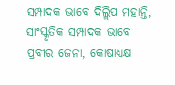ସମ୍ପାଦକ ଭାବେ ଦିଲ୍ଲିପ ମହାନ୍ତି, ସାଂସ୍କୃତିକ ସମ୍ପାଦକ ଭାବେ ପ୍ରବୀର ଜେନା, କୋଷାଧ୍ୟକ୍ଷ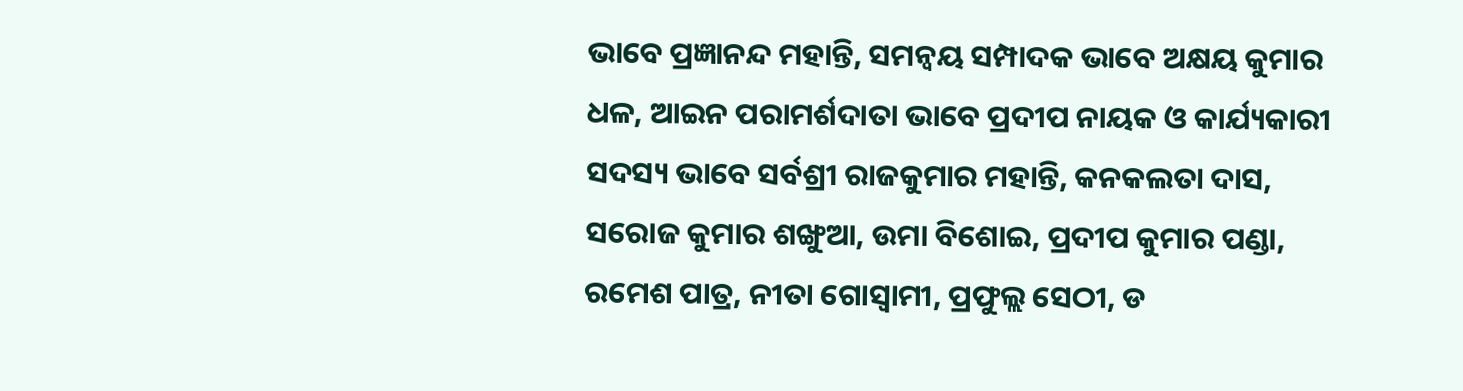ଭାବେ ପ୍ରଜ୍ଞାନନ୍ଦ ମହାନ୍ତି, ସମନ୍ୱୟ ସମ୍ପାଦକ ଭାବେ ଅକ୍ଷୟ କୁମାର ଧଳ, ଆଇନ ପରାମର୍ଶଦାତା ଭାବେ ପ୍ରଦୀପ ନାୟକ ଓ କାର୍ଯ୍ୟକାରୀ ସଦସ୍ୟ ଭାବେ ସର୍ବଶ୍ରୀ ରାଜକୁମାର ମହାନ୍ତି, କନକଲତା ଦାସ, ସରୋଜ କୁମାର ଶଙ୍ଖୁଆ, ଉମା ବିଶୋଇ, ପ୍ରଦୀପ କୁମାର ପଣ୍ଡା, ରମେଶ ପାତ୍ର, ନୀତା ଗୋସ୍ୱାମୀ, ପ୍ରଫୁଲ୍ଲ ସେଠୀ, ଡ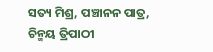ସତ୍ୟ ମିଶ୍ର, ପଞ୍ଚାନନ ପାତ୍ର, ଚିନ୍ମୟ ତ୍ରିପାଠୀ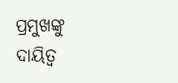ପ୍ରମୁଖଙ୍କୁ ଦାୟିତ୍ଵ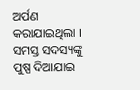ଅର୍ପଣ କରାଯାଇଥିଲା । ସମସ୍ତ ସଦସ୍ୟଙ୍କୁ ପୁଷ୍ପ ଦିଆଯାଇ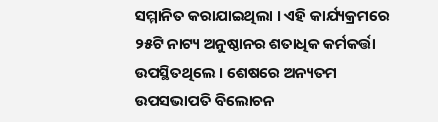ସମ୍ମାନିତ କରାଯାଇଥିଲା । ଏହି କାର୍ଯ୍ୟକ୍ରମରେ ୨୫ଟି ନାଟ୍ୟ ଅନୁଷ୍ଠାନର ଶତାଧିକ କର୍ମକର୍ତ୍ତା ଉପସ୍ଥିତଥିଲେ । ଶେଷରେ ଅନ୍ୟତମ ଉପସଭାପତି ବିଲୋଚନ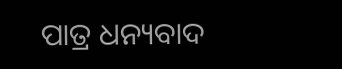ପାତ୍ର ଧନ୍ୟବାଦ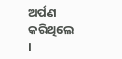ଅର୍ପଣ କରିଥିଲେ ।